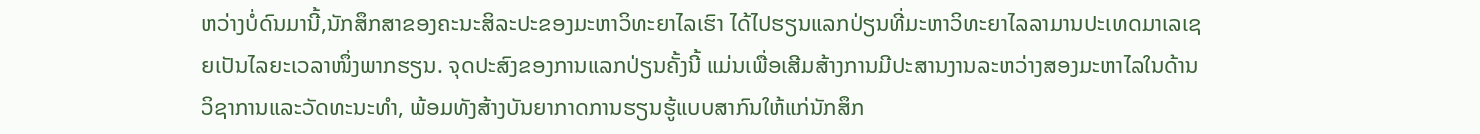ຫວ່າງບໍ່ດົນມານີ້,ນັກສຶກສາຂອງຄະນະສິລະປະຂອງມະຫາວິທະຍາໄລເຮົາ ໄດ້ໄປຮຽນແລກປ່ຽນທີ່ມະຫາວິທະຍາໄລລາມານປະເທດມາເລເຊຍເປັນໄລຍະເວລາໜຶ່ງພາກຮຽນ. ຈຸດປະສົງຂອງການແລກປ່ຽນຄັ້ງນີ້ ແມ່ນເພື່ອເສີມສ້າງການມີປະສານງານລະຫວ່າງສອງມະຫາໄລໃນດ້ານວິຊາການແລະວັດທະນະທຳ, ພ້ອມທັງສ້າງບັນຍາກາດການຮຽນຮູ້ແບບສາກົນໃຫ້ແກ່ນັກສຶກ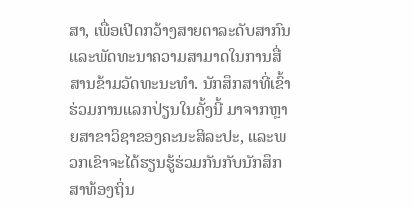ສາ, ເພື່ອເປີດກວ້າງສາຍຕາລະດັບສາກົນ ແລະພັດທະນາຄວາມສາມາດໃນການສື່ສານຂ້າມວັດທະນະທຳ. ນັກສຶກສາທີ່ເຂົ້າຮ່ວມການແລກປ່ຽນໃນຄັ້ງນີ້ ມາຈາກຫຼາຍສາຂາວິຊາຂອງຄະນະສິລະປະ, ແລະພວກເຂົາຈະໄດ້ຮຽນຮູ້ຮ່ວມກັນກັບນັກສຶກສາທ້ອງຖິ່ນ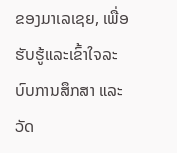ຂອງມາເລເຊຍ, ເພື່ອຮັບຮູ້ແລະເຂົ້າໃຈລະບົບການສຶກສາ ແລະວັດ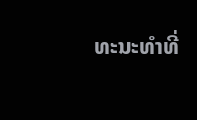ທະນະທຳທີ່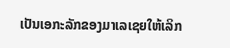ເປັນເອກະລັກຂອງມາເລເຊຍໃຫ້ເລິກ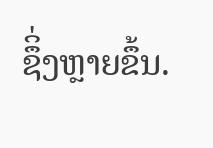ຊຶິ່ງຫຼາຍຂຶ້ນ.